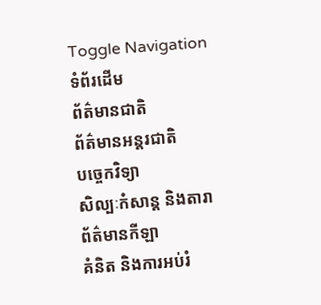Toggle Navigation
ទំព័រដើម
ព័ត៌មានជាតិ
ព័ត៌មានអន្តរជាតិ
បច្ចេកវិទ្យា
សិល្បៈកំសាន្ត និងតារា
ព័ត៌មានកីឡា
គំនិត និងការអប់រំ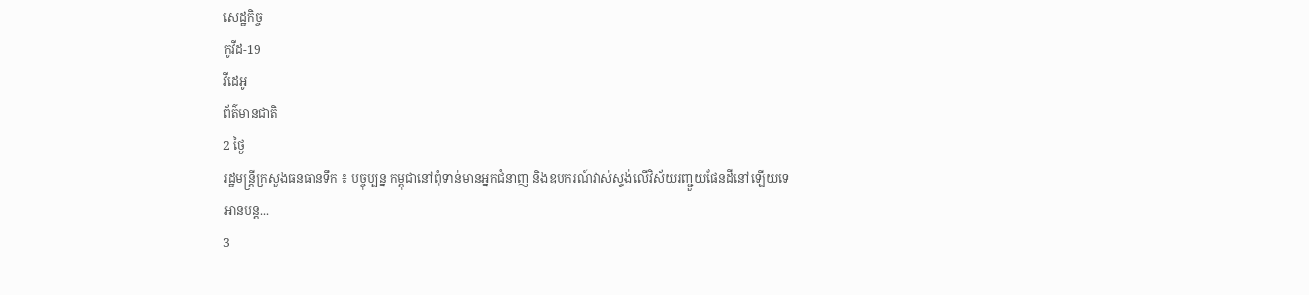សេដ្ឋកិច្ច
កូវីដ-19
វីដេអូ
ព័ត៌មានជាតិ
2 ថ្ងៃ
រដ្ឋមន្ត្រីក្រសួងធនធានទឹក ៖ បច្ចុប្បន្ន កម្ពុជានៅពុំទាន់មានអ្នកជំនាញ និងឧបករណ៍វាស់ស្ទង់លើវិស័យរញ្ជួយផែនដីនៅឡើយទេ
អានបន្ត...
3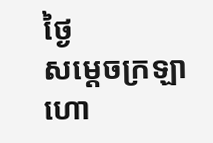ថ្ងៃ
សម្តេចក្រឡាហោ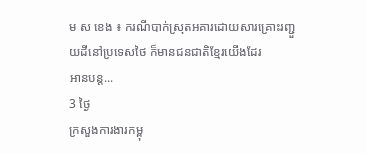ម ស ខេង ៖ ករណីបាក់ស្រុតអគារដោយសារគ្រោះរញ្ជួយដីនៅប្រទេសថៃ ក៏មានជនជាតិខ្មែរយើងដែរ
អានបន្ត...
3 ថ្ងៃ
ក្រសួងការងារកម្ពុ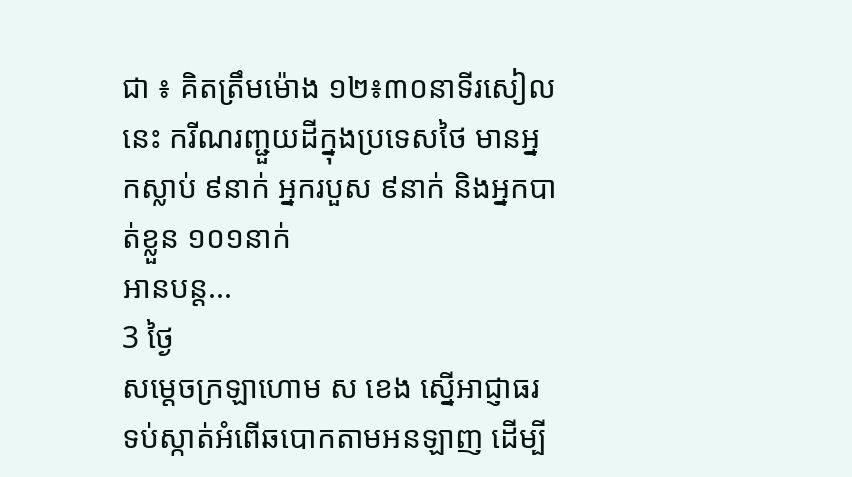ជា ៖ គិតត្រឹមម៉ោង ១២៖៣០នាទីរសៀលនេះ ករីណរញ្ជួយដីក្នុងប្រទេសថៃ មានអ្នកស្លាប់ ៩នាក់ អ្នករបួស ៩នាក់ និងអ្នកបាត់ខ្លួន ១០១នាក់
អានបន្ត...
3 ថ្ងៃ
សម្ដេចក្រឡាហោម ស ខេង ស្នើអាជ្ញាធរ ទប់ស្កាត់អំពើឆបោកតាមអនឡាញ ដើម្បី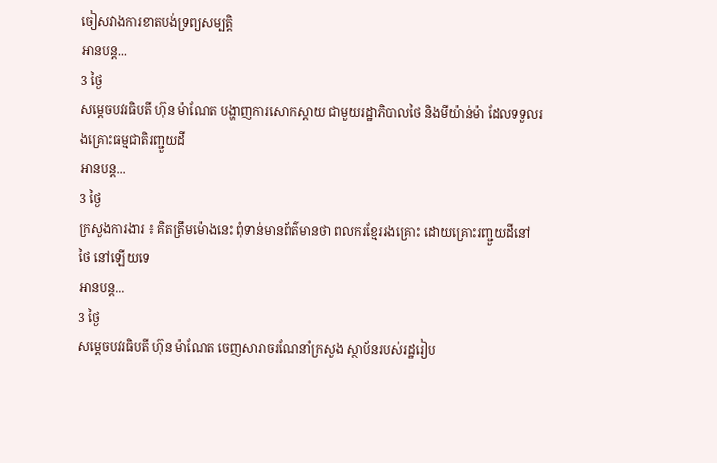ចៀសវាងការខាតបង់ទ្រព្យសម្បត្តិ
អានបន្ត...
3 ថ្ងៃ
សម្តេចបវរធិបតី ហ៊ុន ម៉ាណែត បង្ហាញការសោកស្តាយ ជាមួយរដ្ឋាភិបាលថៃ និងមីយ៉ាន់ម៉ា ដែលទទួលរងគ្រោះធម្មជាតិរញ្ជួយដី
អានបន្ត...
3 ថ្ងៃ
ក្រសួងការងារ ៖ គិតត្រឹមម៉ោងនេះ ពុំទាន់មានព័ត៌មានថា ពលករខ្មែររងគ្រោះ ដោយគ្រោះរញ្ជួយដីនៅថៃ នៅឡើយទេ
អានបន្ត...
3 ថ្ងៃ
សម្តេចបវរធិបតី ហ៊ុន ម៉ាណែត ចេញសារាចរណែនាំក្រសួង ស្ថាប័នរបស់រដ្ឋរៀប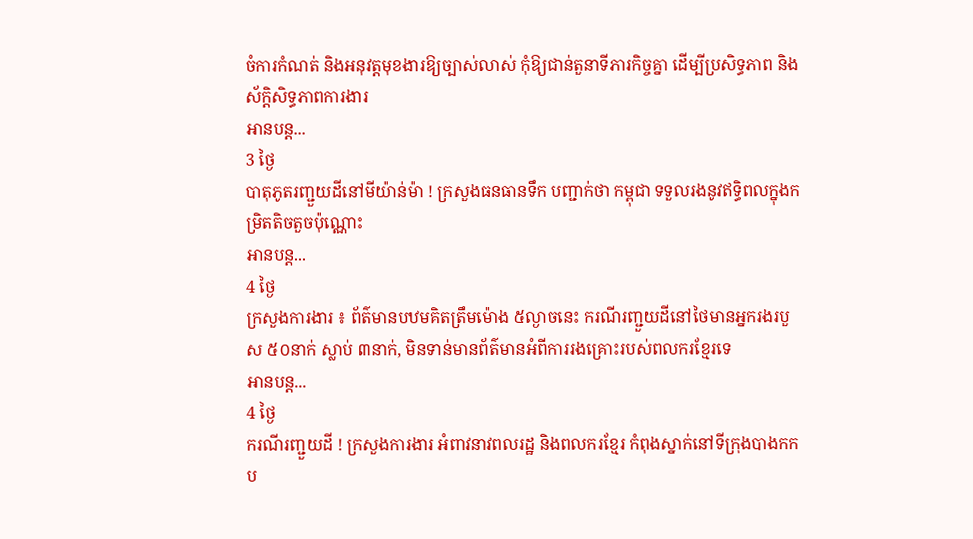ចំការកំណត់ និងអនុវត្តមុខងារឱ្យច្បាស់លាស់ កុំឱ្យជាន់តួនាទីភារកិច្ចគ្នា ដើម្បីប្រសិទ្ធភាព និងស័ក្តិសិទ្ធភាពការងារ
អានបន្ត...
3 ថ្ងៃ
បាតុភូតរញ្ជួយដីនៅមីយ៉ាន់ម៉ា ! ក្រសួងធនធានទឹក បញ្ជាក់ថា កម្ពុជា ទទួលរងនូវឥទ្ធិពលក្នុងកម្រិតតិចតួចប៉ុណ្ណោះ
អានបន្ត...
4 ថ្ងៃ
ក្រសួងការងារ ៖ ព័ត៌មានបឋមគិតត្រឹមម៉ោង ៥ល្ងាចនេះ ករណីរញ្ជួយដីនៅថៃមានអ្នករងរបួស ៥០នាក់ ស្លាប់ ៣នាក់, មិនទាន់មានព័ត៌មានអំពីការរងគ្រោះរបស់ពលករខ្មែរទេ
អានបន្ត...
4 ថ្ងៃ
ករណីរញ្ជួយដី ! ក្រសួងការងារ អំពាវនាវពលរដ្ឋ និងពលករខ្មែរ កំពុងស្នាក់នៅទីក្រុងបាងកកប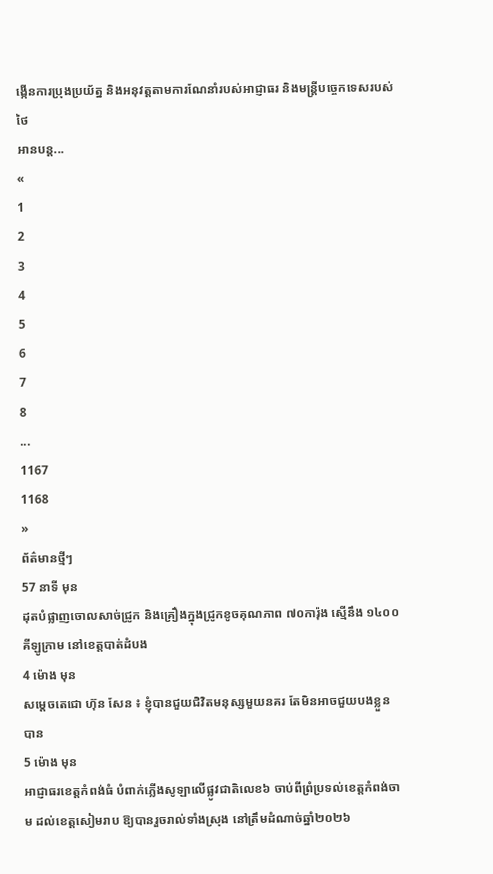ង្កើនការប្រុងប្រយ័ត្ន និងអនុវត្តតាមការណែនាំរបស់អាជ្ញាធរ និងមន្ត្រីបច្ចេកទេសរបស់ថៃ
អានបន្ត...
«
1
2
3
4
5
6
7
8
...
1167
1168
»
ព័ត៌មានថ្មីៗ
57 នាទី មុន
ដុតបំផ្លាញចោលសាច់ជ្រូក និងគ្រឿងក្នុងជ្រូកខូចគុណភាព ៧០ការ៉ុង ស្មើនឹង ១៤០០គីឡូក្រាម នៅខេត្តបាត់ដំបង
4 ម៉ោង មុន
សម្តេចតេជោ ហ៊ុន សែន ៖ ខ្ញុំបានជួយជិវិតមនុស្សមួយនគរ តែមិនអាចជួយបងខ្លួនបាន
5 ម៉ោង មុន
អាជ្ញាធរខេត្តកំពង់ធំ បំពាក់ភ្លើងសូឡាលើផ្លូវជាតិលេខ៦ ចាប់ពីព្រំប្រទល់ខេត្តកំពង់ចាម ដល់ខេត្តសៀមរាប ឱ្យបានរួចរាល់ទាំងស្រុង នៅត្រឹមដំណាច់ឆ្នាំ២០២៦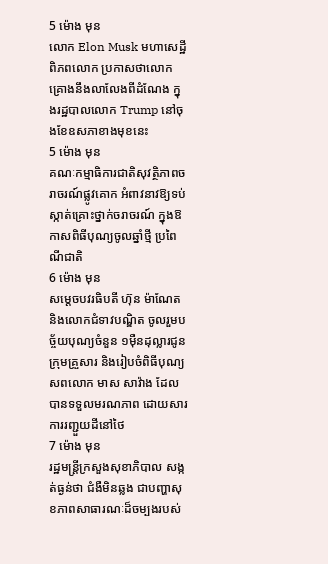5 ម៉ោង មុន
លោក Elon Musk មហាសេដ្ឋីពិភពលោក ប្រកាសថាលោកគ្រោងនឹងលាលែងពីដំណែង ក្នុងរដ្ឋបាលលោក Trump នៅចុងខែឧសភាខាងមុខនេះ
5 ម៉ោង មុន
គណៈកម្មាធិការជាតិសុវត្ថិភាពចរាចរណ៍ផ្លូវគោក អំពាវនាវឱ្យទប់ស្កាត់គ្រោះថ្នាក់ចរាចរណ៍ ក្នុងឱកាសពិធីបុណ្យចូលឆ្នាំថ្មី ប្រពៃណីជាតិ
6 ម៉ោង មុន
សម្តេចបវរធិបតី ហ៊ុន ម៉ាណែត និងលោកជំទាវបណ្ឌិត ចូលរួមបច្ច័យបុណ្យចំនួន ១ម៉ឺនដុល្លារជូនក្រុមគ្រួសារ និងរៀបចំពិធីបុណ្យសពលោក មាស សាវ៉ាង ដែលបានទទួលមរណភាព ដោយសារការរញ្ជួយដីនៅថៃ
7 ម៉ោង មុន
រដ្ឋមន្រ្តីក្រសួងសុខាភិបាល សង្កត់ធ្ងន់ថា ជំងឺមិនឆ្លង ជាបញ្ហាសុខភាពសាធារណៈដ៏ចម្បងរបស់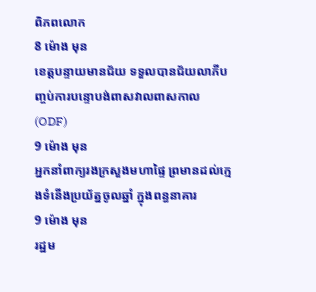ពិភពលោក
8 ម៉ោង មុន
ខេត្តបន្ទាយមានជ័យ ទទួលបានជ័យលាភីបញ្ចប់ការបន្ទោបង់ពាសវាលពាសកាល (ODF)
9 ម៉ោង មុន
អ្នកនាំពាក្យរងក្រសួងមហាផ្ទៃ ព្រមានដល់ក្មេងទំនើងប្រយ័ត្នចូលឆ្នាំ ក្នុងពន្ធនាគារ
9 ម៉ោង មុន
រដ្ឋម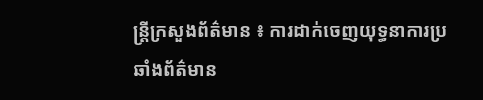ន្ត្រីក្រសួងព័ត៌មាន ៖ ការដាក់ចេញយុទ្ធនាការប្រឆាំងព័ត៌មាន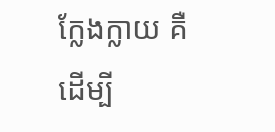ក្លែងក្លាយ គឺដើម្បី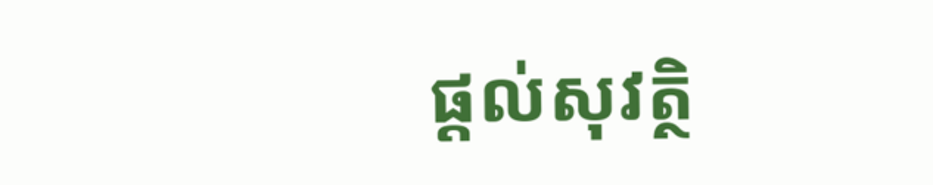ផ្តល់សុវត្ថិ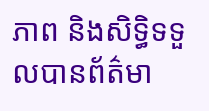ភាព និងសិទ្ធិទទួលបានព័ត៌មា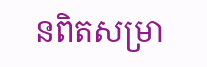នពិតសម្រា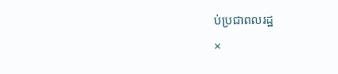ប់ប្រជាពលរដ្ឋ
×